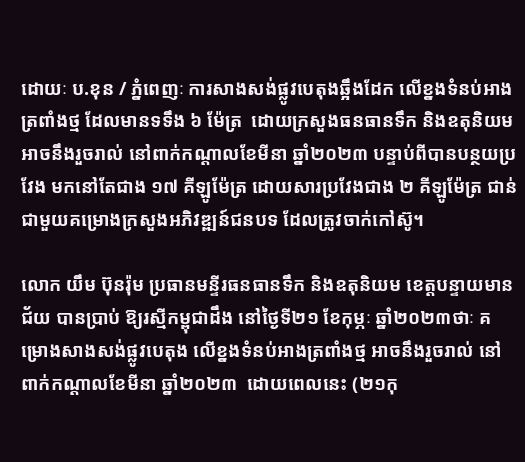ដោយៈ ប.ខុន / ភ្នំពេញៈ ការសាងសង់ផ្លូវបេតុងឆ្អឹងដែក លើខ្នងទំនប់អាងត្រពាំងថ្ម ដែលមានទទឹង ៦ ម៉ែត្រ  ដោយក្រសួងធនធានទឹក និងឧតុនិយម អាចនឹងរួចរាល់ នៅពាក់កណ្តាលខែមីនា ឆ្នាំ២០២៣ បន្ទាប់ពីបានបន្ថយប្រវែង មកនៅតែជាង ១៧ គីឡូម៉ែត្រ ដោយសារប្រវែងជាង ២ គីឡូម៉ែត្រ ជាន់ជាមួយគម្រោងក្រសួងអភិវឌ្ឍន៍ជនបទ ដែលត្រូវចាក់កៅស៊ូ។

លោក យឹម ប៊ុនរ៉ុម ប្រធានមន្ទីរធនធានទឹក និងឧតុនិយម ខេត្តបន្ទាយមានជ័យ បានប្រាប់ ឱ្យរស្មីកម្ពុជាដឹង នៅថ្ងៃទី២១ ខែកុម្ភៈ ឆ្នាំ២០២៣ថាៈ គម្រោងសាងសង់ផ្លូវបេតុង លើខ្នងទំនប់អាងត្រពាំងថ្ម អាចនឹងរួចរាល់ នៅពាក់កណ្តាលខែមីនា ឆ្នាំ២០២៣  ដោយពេលនេះ (២១កុ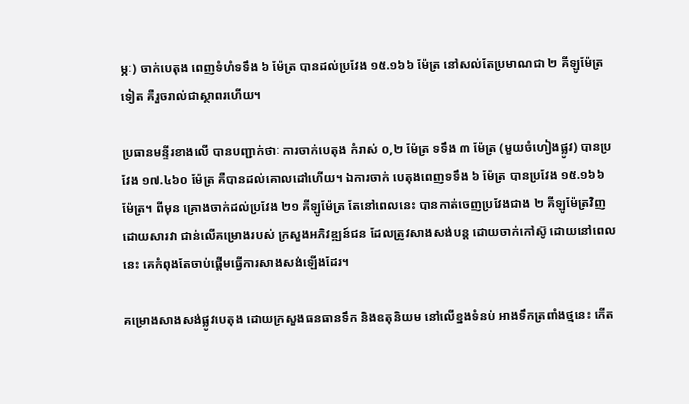ម្ភៈ) ចាក់បេតុង ពេញទំហំទទឹង ៦ ម៉ែត្រ បានដល់ប្រវែង ១៥.១៦៦ ម៉ែត្រ នៅសល់តែប្រមាណជា ២ គីឡូម៉ែត្រទៀត គឺរួចរាល់ជាស្ថាពរហើយ។

ប្រធានមន្ទីរខាងលើ បានបញ្ជាក់ថាៈ ការចាក់បេតុង កំរាស់ ០,២ ម៉ែត្រ ទទឹង ៣ ម៉ែត្រ (មួយចំហៀងផ្លូវ) បានប្រវែង ១៧.៤៦០ ម៉ែត្រ គឺបានដល់គោលដៅហើយ។ ឯការចាក់ បេតុងពេញទទឹង ៦ ម៉ែត្រ បានប្រវែង ១៥.១៦៦ ម៉ែត្រ។ ពីមុន គ្រោងចាក់ដល់ប្រវែង ២១ គីឡូម៉ែត្រ តែនៅពេលនេះ បានកាត់ចេញប្រវែងជាង ២ គីឡូម៉ែត្រវិញ ដោយសារវា ជាន់លើគម្រោងរបស់ ក្រសួងអភិវឌ្ឍន៍ជន ដែលត្រូវសាងសង់បន្ត ដោយចាក់កៅស៊ូ ដោយនៅពេលនេះ គេកំពុងតែចាប់ផ្តើមធ្វើការសាងសង់ឡើងដែរ។

គម្រោងសាងសង់ផ្លូវបេតុង ដោយក្រសួងធនធានទឹក និងឧតុនិយម នៅលើខ្នងទំនប់ អាងទឹកត្រពាំងថ្មនេះ កើត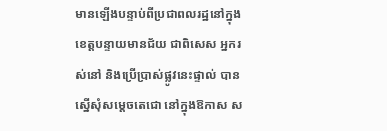មានឡើងបន្ទាប់ពីប្រជាពលរដ្ឋនៅក្នុងខេត្តបន្ទាយមានជ័យ ជាពិសេស អ្នករស់នៅ និងប្រើប្រាស់ផ្លូវនេះផ្ទាល់ បានស្នើសុំសម្តេចតេជោ នៅក្នុងឱកាស ស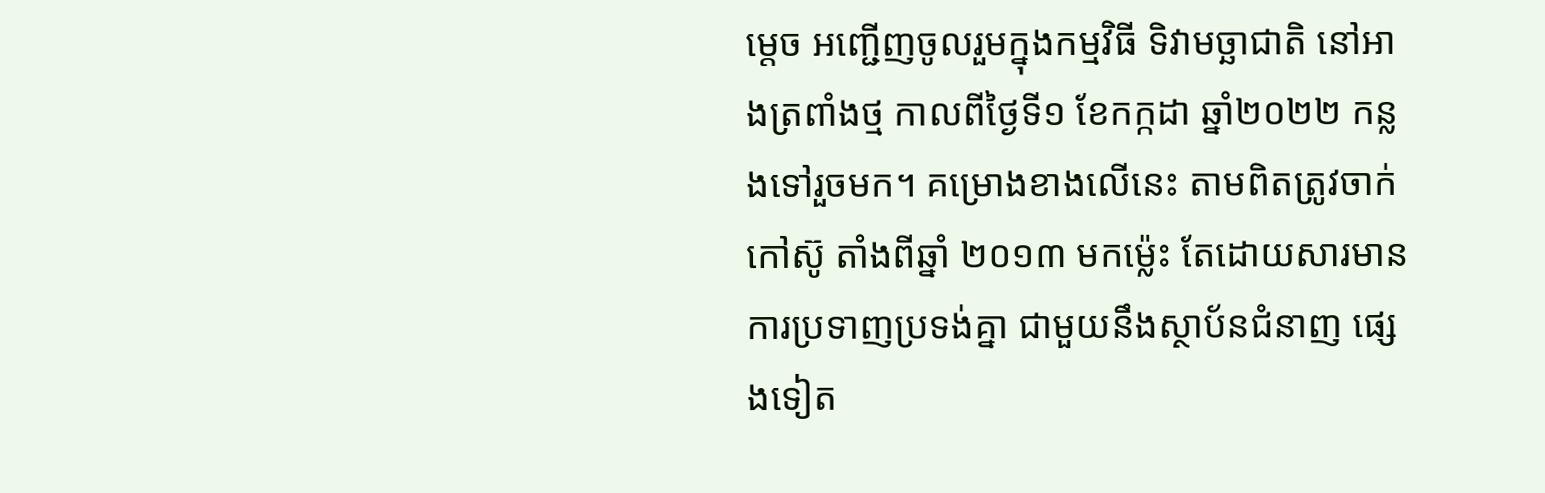ម្តេច អញ្ជើញចូលរួមក្នុងកម្មវិធី ទិវាមច្ឆាជាតិ នៅអាងត្រពាំងថ្ម កាលពីថ្ងៃទី១ ខែកក្កដា ឆ្នាំ២០២២ កន្លងទៅរួចមក។ គម្រោងខាងលើនេះ តាមពិតត្រូវចាក់កៅស៊ូ តាំងពីឆ្នាំ ២០១៣ មកម្ល៉េះ តែដោយសារមាន ការប្រទាញប្រទង់គ្នា ជាមួយនឹងស្ថាប័នជំនាញ ផ្សេងទៀត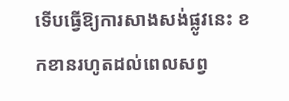ទើបធ្វើឱ្យការសាងសង់ផ្លូវនេះ ខកខានរហូតដល់ពេលសព្វ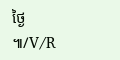ថ្ងៃ ៕/V/R